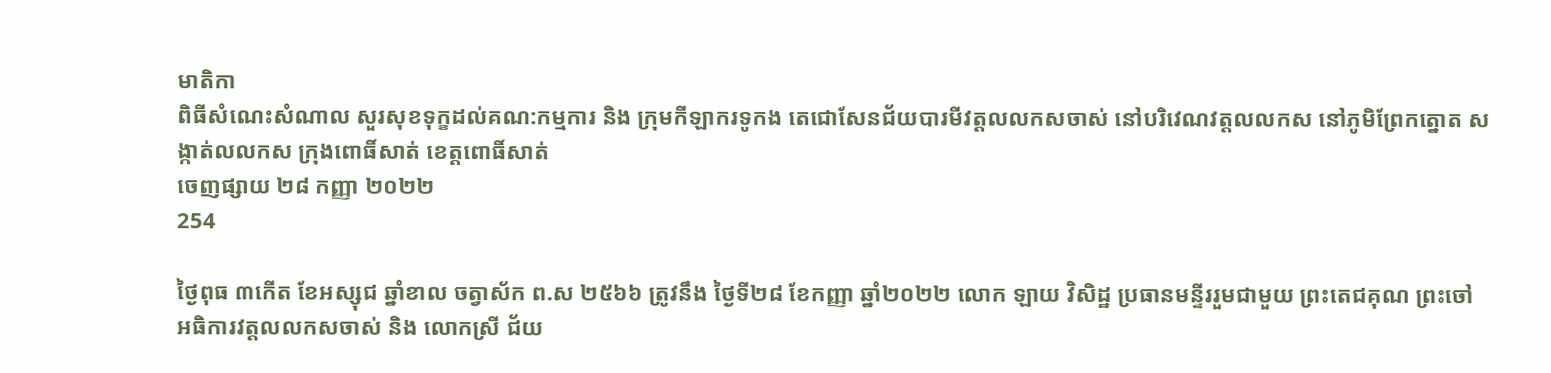មាតិកា
ពិធីសំណេះសំណាល សួរសុខទុក្ខដល់គណ:កម្មការ និង ក្រុមកីឡាករទូកង តេជោសែនជ័យបារមីវត្តលលកសចាស់ នៅបរិវេណវត្តលលកស នៅភូមិព្រែកត្នោត សង្កាត់លលកស ក្រុងពោធិ៍សាត់ ខេត្តពោធិ៍សាត់
ចេញផ្សាយ ២៨ កញ្ញា ២០២២
254

ថ្ងៃពុធ ៣កើត ខែអស្សុជ ឆ្នាំខាល ចត្វាស័ក ព.ស ២៥៦៦ ត្រូវនឹង ថ្ងៃទី២៨ ខែកញ្ញា ឆ្នាំ២០២២ លោក ឡាយ វិសិដ្ឋ ប្រធានមន្ទីររួមជាមួយ ព្រះតេជគុណ ព្រះចៅអធិការវត្តលលកសចាស់ និង លោកស្រី ជ័យ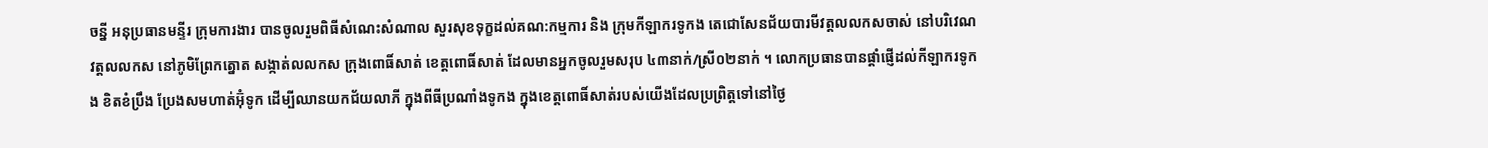ចន្នី អនុប្រធានមន្ទីរ ក្រុមការងារ បានចូលរួមពិធីសំណេះសំណាល សួរសុខទុក្ខដល់គណ:កម្មការ និង ក្រុមកីឡាករទូកង តេជោសែនជ័យបារមីវត្តលលកសចាស់ នៅបរិវេណវត្តលលកស នៅភូមិព្រែកត្នោត សង្កាត់លលកស ក្រុងពោធិ៍សាត់ ខេត្តពោធិ៍សាត់ ដែលមានអ្នកចូលរួមសរុប ៤៣នាក់/ស្រី០២នាក់ ។ លោកប្រធានបានផ្តាំផ្ញើដល់កីឡាករទូកង ខិតខំប្រឹង ប្រែងសមហាត់អ៊ុំទូក ដើម្បីឈានយកជ័យលាភី ក្នុងពីធីប្រណាំងទូកង ក្នុងខេត្តពោធិ៍សាត់របស់យើងដែលប្រព្រិត្តទៅនៅថ្ងៃ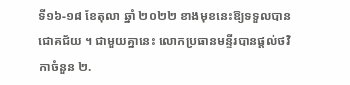ទី១៦-១៨ ខែតុលា ឆ្នាំ ២០២២ ខាងមុខនេះឱ្យទទួលបានជោគជ័យ ។ ជាមួយគ្នានេះ លោកប្រធានមន្ទីរបានផ្តល់ថវិកាចំនួន ២.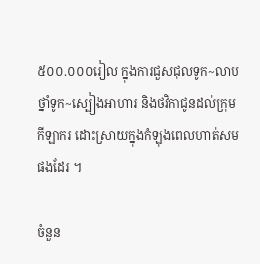៥០០.០០០រៀល ក្នុងការជួសជុលទូក~លាបថ្នាំទូក~ស្បៀងអាហារ និងថវិកាជូនដល់ក្រុមកីឡាករ ដោះស្រាយក្នុងកំឡុងពេលហាត់សមផងដែរ ។

ចំនួន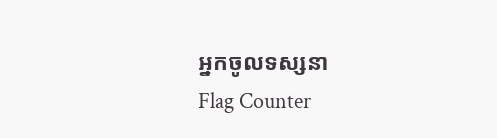អ្នកចូលទស្សនា
Flag Counter